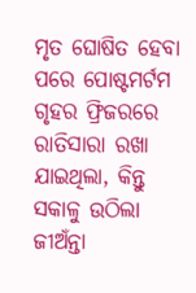ମୃତ ଘୋଷିତ ହେବା ପରେ ପୋଷ୍ଟମର୍ଟମ ଗୃହର ଫ୍ରିଜରରେ ରାତିସାରା ରଖା ଯାଇଥିଲା, କିନ୍ତୁ ସକାଳୁ ଉଠିଲା ଜୀଅଁନ୍ତା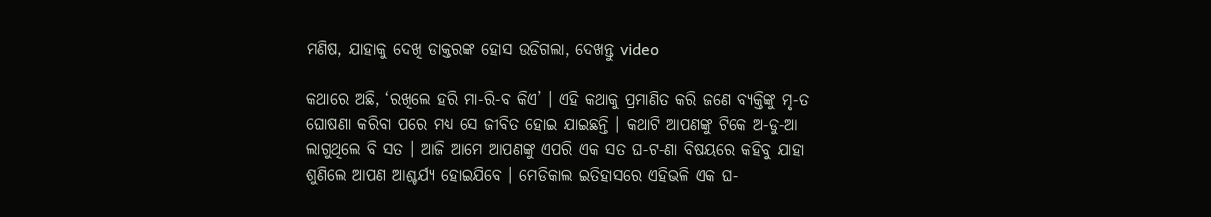ମଣିଷ, ଯାହାକୁ ଦେଖି ଡାକ୍ତରଙ୍କ ହୋସ ଉଡିଗଲା, ଦେଖନ୍ତୁ video

କଥାରେ ଅଛି, ‘ରଖିଲେ ହରି ମା-ରି-ବ କିଏ’ । ଏହି କଥାକୁ ପ୍ରମାଣିତ କରି ଜଣେ ବ୍ୟକ୍ତିଙ୍କୁ ମୃ-ତ ଘୋଷଣା କରିବା ପରେ ମଧ୍ୟ ସେ ଜୀବିତ ହୋଇ ଯାଇଛନ୍ତି । କଥାଟି ଆପଣଙ୍କୁ ଟିକେ ଅ-ଡୁ-ଆ ଲାଗୁଥିଲେ ବି ସତ । ଆଜି ଆମେ ଆପଣଙ୍କୁ ଏପରି ଏକ ସତ ଘ-ଟ-ଣା ବିଷୟରେ କହିବୁ ଯାହା ଶୁଣିଲେ ଆପଣ ଆଶ୍ଚର୍ଯ୍ୟ ହୋଇଯିବେ । ମେଡିକାଲ ଇତିହାସରେ ଏହିଭଳି ଏକ ଘ-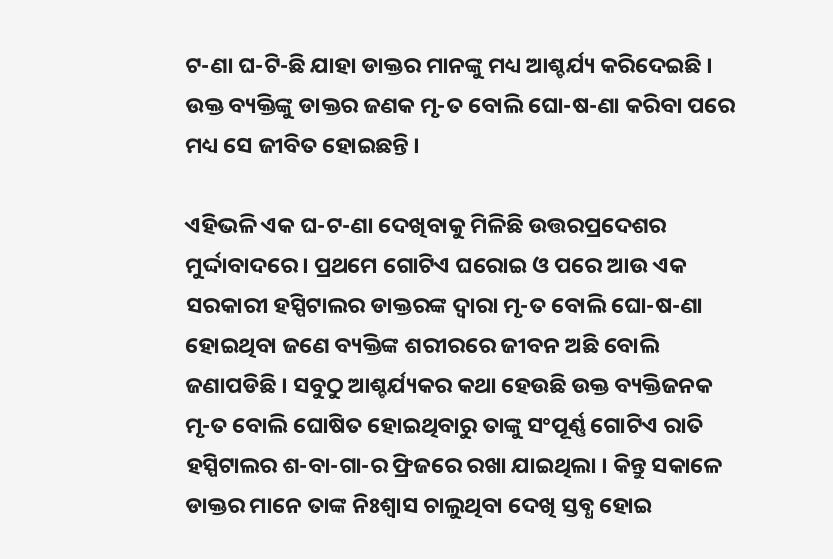ଟ-ଣା ଘ-ଟି-ଛି ଯାହା ଡାକ୍ତର ମାନଙ୍କୁ ମଧ୍ୟ ଆଶ୍ଚର୍ଯ୍ୟ କରିଦେଇଛି । ଉକ୍ତ ବ୍ୟକ୍ତିଙ୍କୁ ଡାକ୍ତର ଜଣକ ମୃ-ତ ବୋଲି ଘୋ-ଷ-ଣା କରିବା ପରେ ମଧ୍ୟ ସେ ଜୀବିତ ହୋଇଛନ୍ତି ।

ଏହିଭଳି ଏକ ଘ-ଟ-ଣା ଦେଖିବାକୁ ମିଳିଛି ଉତ୍ତରପ୍ରଦେଶର ମୁର୍ଦ୍ଦାବାଦରେ । ପ୍ରଥମେ ଗୋଟିଏ ଘରୋଇ ଓ ପରେ ଆଉ ଏକ ସରକାରୀ ହସ୍ପିଟାଲର ଡାକ୍ତରଙ୍କ ଦ୍ଵାରା ମୃ-ତ ବୋଲି ଘୋ-ଷ-ଣା ହୋଇଥିବା ଜଣେ ବ୍ୟକ୍ତିଙ୍କ ଶରୀରରେ ଜୀବନ ଅଛି ବୋଲି ଜଣାପଡିଛି । ସବୁଠୁ ଆଶ୍ଚର୍ଯ୍ୟକର କଥା ହେଉଛି ଉକ୍ତ ବ୍ୟକ୍ତିଜନକ ମୃ-ତ ବୋଲି ଘୋଷିତ ହୋଇଥିବାରୁ ତାଙ୍କୁ ସଂପୂର୍ଣ୍ଣ ଗୋଟିଏ ରାତି ହସ୍ପିଟାଲର ଶ-ବା-ଗା-ର ଫ୍ରିଜରେ ରଖା ଯାଇଥିଲା । କିନ୍ତୁ ସକାଳେ ଡାକ୍ତର ମାନେ ତାଙ୍କ ନିଃଶ୍ଵାସ ଚାଲୁଥିବା ଦେଖି ସ୍ତବ୍ଧ ହୋଇ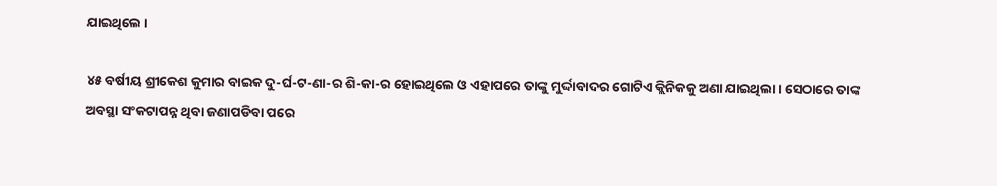ଯାଇଥିଲେ ।

୪୫ ବର୍ଷୀୟ ଶ୍ରୀକେଶ କୁମାର ବାଇକ ଦୁ-ର୍ଘ-ଟ-ଣା-ର ଶି-କା-ର ହୋଇଥିଲେ ଓ ଏହାପରେ ତାଙ୍କୁ ମୁର୍ଦ୍ଦାବାଦର ଗୋଟିଏ କ୍ଲିନିକକୁ ଅଣା ଯାଇଥିଲା । ସେଠାରେ ତାଙ୍କ ଅବସ୍ଥା ସଂକଟାପନ୍ନ ଥିବା ଜଣାପଡିବା ପରେ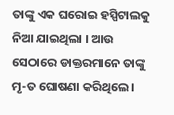ତାଙ୍କୁ ଏକ ଘରୋଇ ହସ୍ପିଟାଲକୁ ନିଆ ଯାଇଥିଲା । ଆଉ ସେଠାରେ ଡାକ୍ତରମାନେ ତାଙ୍କୁ ମୃ-ତ ଘୋଷଣା କରିଥିଲେ ।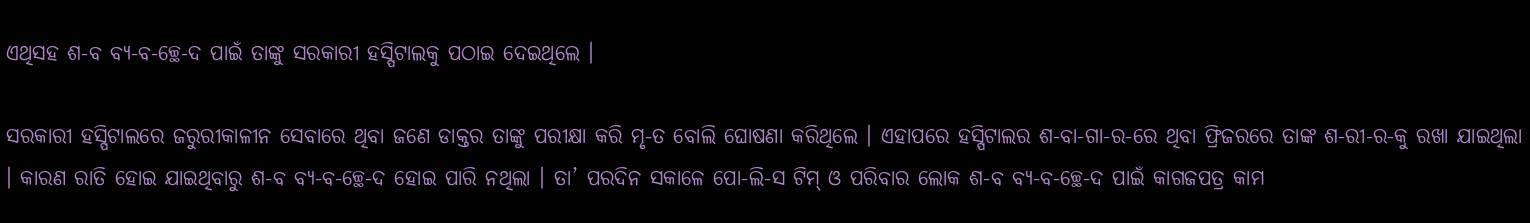ଏଥିସହ ଶ-ବ ବ୍ୟ-ବ-ଚ୍ଛେ-ଦ ପାଇଁ ତାଙ୍କୁ ସରକାରୀ ହସ୍ପିଟାଲକୁ ପଠାଇ ଦେଇଥିଲେ ।

ସରକାରୀ ହସ୍ପିଟାଲରେ ଜରୁରୀକାଳୀନ ସେବାରେ ଥିବା ଜଣେ ଡାକ୍ତର ତାଙ୍କୁ ପରୀକ୍ଷା କରି ମୃ-ତ ବୋଲି ଘୋଷଣା କରିଥିଲେ । ଏହାପରେ ହସ୍ପିଟାଲର ଶ-ବା-ଗା-ର-ରେ ଥିବା ଫ୍ରିଜରରେ ତାଙ୍କ ଶ-ରୀ-ର-କୁ ରଖା ଯାଇଥିଲା । କାରଣ ରାତି ହୋଇ ଯାଇଥିବାରୁ ଶ-ବ ବ୍ୟ-ବ-ଚ୍ଛେ-ଦ ହୋଇ ପାରି ନଥିଲା । ତା’ ପରଦିନ ସକାଳେ ପୋ-ଲି-ସ ଟିମ୍ ଓ ପରିବାର ଲୋକ ଶ-ବ ବ୍ୟ-ବ-ଚ୍ଛେ-ଦ ପାଇଁ କାଗଜପତ୍ର କାମ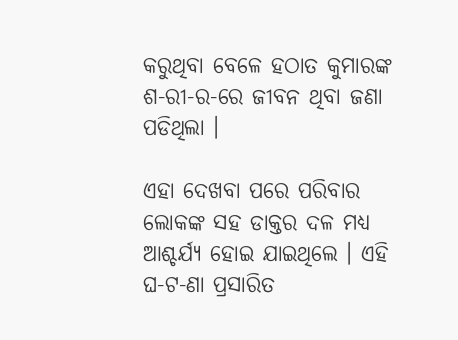କରୁଥିବା ବେଳେ ହଠାତ କୁମାରଙ୍କ ଶ-ରୀ-ର-ରେ ଜୀବନ ଥିବା ଜଣା ପଡିଥିଲା ।

ଏହା ଦେଖବା ପରେ ପରିବାର ଲୋକଙ୍କ ସହ ଡାକ୍ତର ଦଳ ମଧ୍ୟ ଆଶ୍ଚର୍ଯ୍ୟ ହୋଇ ଯାଇଥିଲେ । ଏହି ଘ-ଟ-ଣା ପ୍ରସାରିତ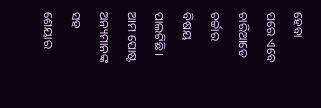ହେବା ପରେ ଏବେ ଚାରିଆଡେ ଚର୍ଚ୍ଚାର ବିଷୟ ପାଲଟିଛି । ଆମ ପୋଷ୍ଟ ଅନ୍ୟମାନଙ୍କ ସହ ଶେୟାର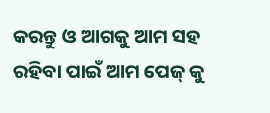କରନ୍ତୁ ଓ ଆଗକୁ ଆମ ସହ ରହିବା ପାଇଁ ଆମ ପେଜ୍ କୁ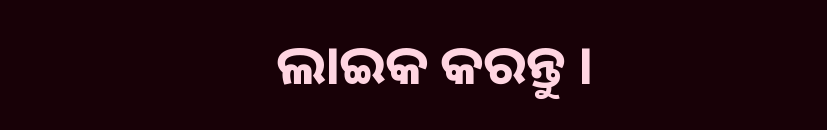ଲାଇକ କରନ୍ତୁ ।